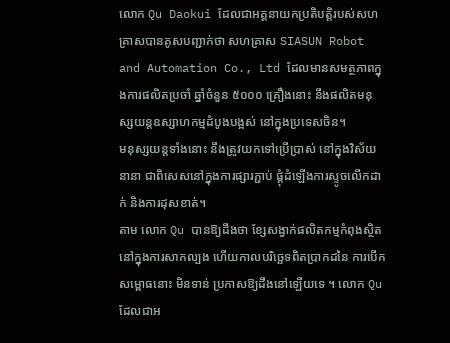លោក Qu Daokui ដែលជាអគ្គនាយកប្រតិបត្តិរបស់សហគ្រាសបានគូសបញ្ជាក់ថា សហគ្រាស SIASUN Robot and Automation Co., Ltd ដែលមានសមត្ថភាពក្នុងការផលិតប្រចាំ ឆ្នាំចំនួន ៥០០០ គ្រឿងនោះ នឹងផលិតមនុស្សយន្តឧស្សាហកម្មដំបូងបង្អស់ នៅក្នុងប្រទេសចិន។
មនុស្សយន្តទាំងនោះ នឹងត្រូវយកទៅប្រើប្រាស់ នៅក្នុងវិស័យនានា ជាពិសេសនៅក្នុងការផ្សារភ្ជាប់ ផ្គុំដំឡើងការស្ទូចលើកដាក់ និងការដុសខាត់។
តាម លោក Qu បានឱ្យដឹងថា ខ្សែសង្វាក់ផលិតកម្មកំពុងស្ថិតនៅក្នុងការសាកល្បង ហើយកាលបរិច្ឆេទពិតប្រាកដនៃ ការបើកសម្ពោធនោះ មិនទាន់ ប្រកាសឱ្យដឹងនៅឡើយទេ ។ លោក Qu ដែលជាអ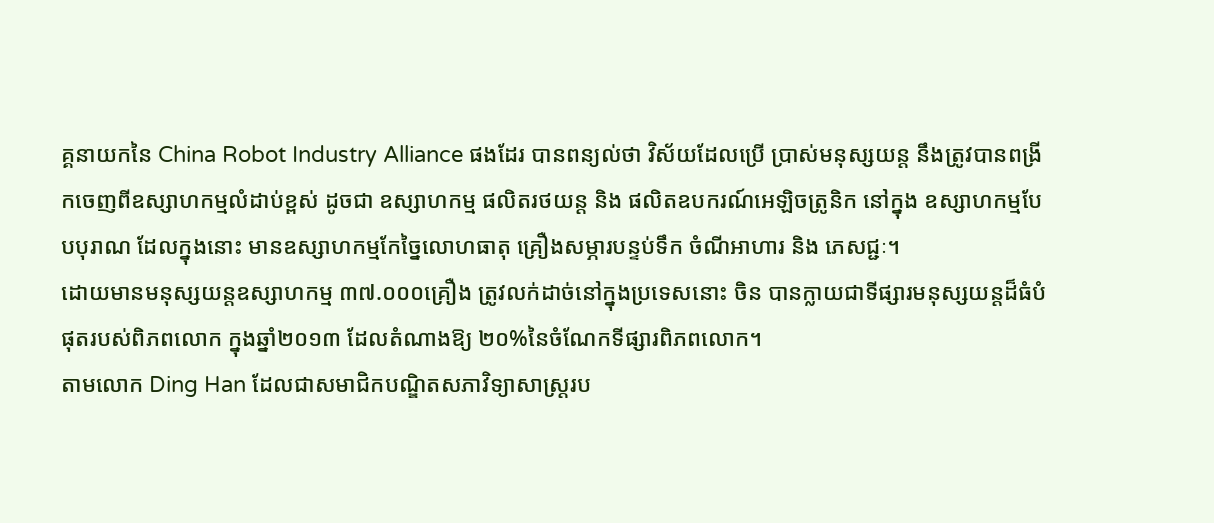គ្គនាយកនៃ China Robot Industry Alliance ផងដែរ បានពន្យល់ថា វិស័យដែលប្រើ ប្រាស់មនុស្សយន្ត នឹងត្រូវបានពង្រីកចេញពីឧស្សាហកម្មលំដាប់ខ្ពស់ ដូចជា ឧស្សាហកម្ម ផលិតរថយន្ត និង ផលិតឧបករណ៍អេឡិចត្រូនិក នៅក្នុង ឧស្សាហកម្មបែបបុរាណ ដែលក្នុងនោះ មានឧស្សាហកម្មកែច្នៃលោហធាតុ គ្រឿងសម្ភារបន្ទប់ទឹក ចំណីអាហារ និង ភេសជ្ជៈ។
ដោយមានមនុស្សយន្តឧស្សាហកម្ម ៣៧.០០០គ្រឿង ត្រូវលក់ដាច់នៅក្នុងប្រទេសនោះ ចិន បានក្លាយជាទីផ្សារមនុស្សយន្តដ៏ធំបំផុតរបស់ពិភពលោក ក្នុងឆ្នាំ២០១៣ ដែលតំណាងឱ្យ ២០%នៃចំណែកទីផ្សារពិភពលោក។
តាមលោក Ding Han ដែលជាសមាជិកបណ្ឌិតសភាវិទ្យាសាស្ត្ររប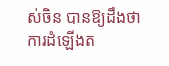ស់ចិន បានឱ្យដឹងថា ការដំឡើងត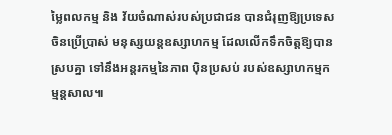ម្លៃពលកម្ម និង វ័យចំណាស់របស់ប្រជាជន បានជំរុញឱ្យប្រទេសចិនប្រើប្រាស់ មនុស្សយន្តឧស្សាហកម្ម ដែលលើកទឹកចិត្តឱ្យបានស្របគ្នា ទៅនឹងអន្តរកម្មនៃភាព ប៉ិនប្រសប់ របស់ឧស្សាហកម្មកម្មន្តសាល៕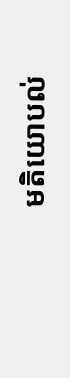មតិយោបល់